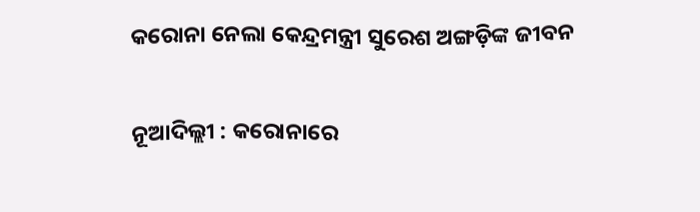କରୋନା ନେଲା କେନ୍ଦ୍ରମନ୍ତ୍ରୀ ସୁରେଶ ଅଙ୍ଗଡ଼ିଙ୍କ ଜୀବନ

ନୂଆଦିଲ୍ଲୀ : କରୋନାରେ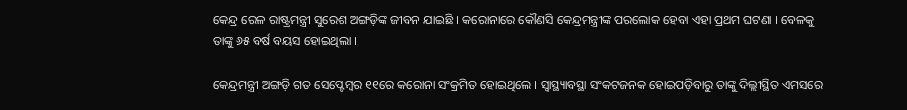କେନ୍ଦ୍ର ରେଳ ରାଷ୍ଟ୍ରମନ୍ତ୍ରୀ ସୁରେଶ ଅଙ୍ଗଡ଼ିଙ୍କ ଜୀବନ ଯାଇଛି । କରୋନାରେ କୌଣସି କେନ୍ଦ୍ରମନ୍ତ୍ରୀଙ୍କ ପରଲୋକ ହେବା ଏହା ପ୍ରଥମ ଘଟଣା । ବେଳକୁ ତାଙ୍କୁ ୬୫ ବର୍ଷ ବୟସ ହୋଇଥିଲା ।

କେନ୍ଦ୍ରମନ୍ତ୍ରୀ ଅଙ୍ଗଡ଼ି ଗତ ସେପ୍ଟେମ୍ବର ୧୧ରେ କରୋନା ସଂକ୍ରମିତ ହୋଇଥିଲେ । ସ୍ୱାସ୍ଥ୍ୟାବସ୍ଥା ସଂକଟଜନକ ହୋଇପଡ଼ିବାରୁ ତାଙ୍କୁ ଦିଲ୍ଲୀସ୍ଥିତ ଏମସରେ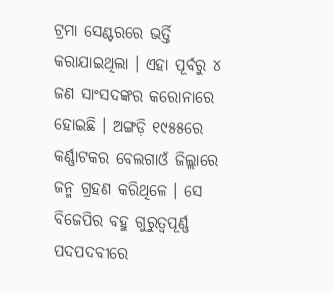ଟ୍ରମା ସେଣ୍ଟରରେ ଭର୍ତ୍ତି କରାଯାଇଥିଲା । ଏହା ପୂର୍ବରୁ ୪ ଜଣ ସାଂସଦଙ୍କର କରୋନାରେ ହୋଇଛି । ଅଙ୍ଗଡ଼ି ୧୯୫୫ରେ କର୍ଣ୍ଣାଟକର ବେଲଗାଓଁ ଜିଲ୍ଲାରେ ଜନ୍ମ ଗ୍ରହଣ କରିଥିଳେ । ସେ ବିଜେପିର ବହୁ ଗୁରୁତ୍ୱପୂର୍ଣ୍ଣ ପଦପଦବୀରେ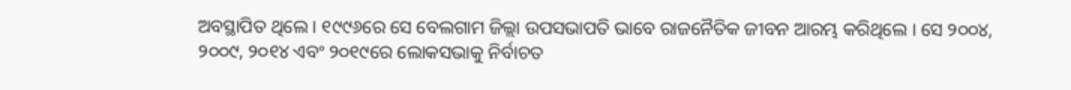ଅବସ୍ଥାପିତ ଥିଲେ । ୧୯୯୬ରେ ସେ ବେଲଗାମ ଜିଲ୍ଲା ଉପସଭାପତି ଭାବେ ରାଜନୈତିକ ଜୀବନ ଆରମ୍ଭ କରିଥିଲେ । ସେ ୨୦୦୪, ୨୦୦୯, ୨୦୧୪ ଏବଂ ୨୦୧୯ରେ ଲୋକସଭାକୁ ନିର୍ବାଚତ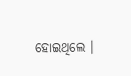ହୋଇଥିଲେ ।